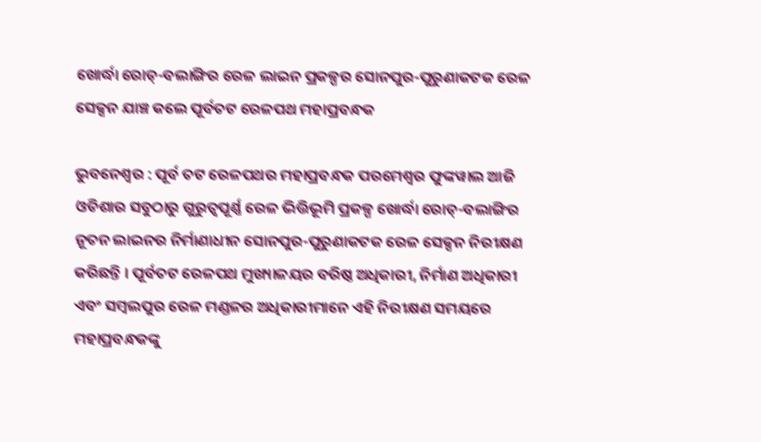ଖୋର୍ଦ୍ଧା ରୋଡ୍-ବଲାଙ୍ଗିର ରେଳ ଲାଇନ ପ୍ରକଳ୍ପର ସୋନପୁର-ପୁରୁଣାକଟକ ରେଳ ସେକ୍ସନ ଯାଞ୍ଚ କଲେ ପୂର୍ବତଟ ରେଳପଥ ମହାପ୍ରବନ୍ଧକ

ଭୁବନେଶ୍ୱର : ପୂର୍ବ ତଟ ରେଳପଥର ମହାପ୍ରବନ୍ଧକ ପରମେଶ୍ୱର ଫୁଙ୍କୱାଲ ଆଜି ଓଡିଶାର ସବୁଠାରୁ ଗୁରୁତ୍ୱପୂର୍ଣ୍ଣ ରେଳ ଭିତ୍ତିଭୂମି ପ୍ରକଳ୍ପ ଖୋର୍ଦ୍ଧା ରୋଡ୍-ବଲାଙ୍ଗିର ନୂତନ ଲାଇନର ନିର୍ମାଣାଧୀନ ସୋନପୁର-ପୁରୁଣାକଟକ ରେଳ ସେକ୍ସନ ନିରୀକ୍ଷଣ କରିଛନ୍ତି । ପୂର୍ବତଟ ରେଳପଥ ମୁଖ୍ୟାଳୟର ବରିଷ୍ଠ ଅଧିକାରୀ, ନିର୍ମାଣ ଅଧିକାରୀ ଏବଂ ସମ୍ବଲପୁର ରେଳ ମଣ୍ଡଳର ଅଧିକାରୀମାନେ ଏହି ନିରୀକ୍ଷଣ ସମୟରେ ମହାପ୍ରବନ୍ଧକଙ୍କୁ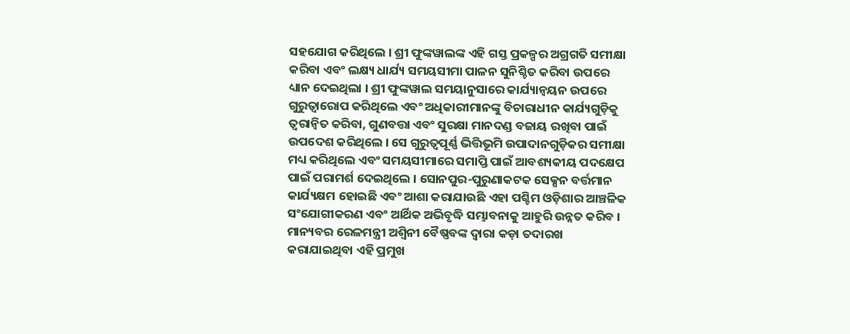ସହଯୋଗ କରିଥିଲେ । ଶ୍ରୀ ଫୁଙ୍କୱାଲଙ୍କ ଏହି ଗସ୍ତ ପ୍ରକଳ୍ପର ଅଗ୍ରଗତି ସମୀକ୍ଷା କରିବା ଏବଂ ଲକ୍ଷ୍ୟ ଧାର୍ଯ୍ୟ ସମୟସୀମା ପାଳନ ସୁନିଶ୍ଚିତ କରିବା ଉପରେ ଧ୍ୟାନ ଦେଇଥିଲା । ଶ୍ରୀ ଫୁଙ୍କୱାଲ ସମୟାନୁସାରେ କାର୍ଯ୍ୟାନ୍ୱୟନ ଉପରେ ଗୁରୁତ୍ୱାରୋପ କରିଥିଲେ ଏବଂ ଅଧିକାରୀମାନଙ୍କୁ ବିଚାରାଧୀନ କାର୍ଯ୍ୟଗୁଡ଼ିକୁ ତ୍ୱରାନ୍ୱିତ କରିବା, ଗୁଣବତ୍ତା ଏବଂ ସୁରକ୍ଷା ମାନଦଣ୍ଡ ବଜାୟ ରଖିବା ପାଇଁ ଉପଦେଶ କରିଥିଲେ । ସେ ଗୁରୁତ୍ୱପୂର୍ଣ୍ଣ ଭିତ୍ତିଭୂମି ଉପାଦାନଗୁଡ଼ିକର ସମୀକ୍ଷା ମଧ୍ୟ କରିଥିଲେ ଏବଂ ସମୟସୀମାରେ ସମାପ୍ତି ପାଇଁ ଆବଶ୍ୟକୀୟ ପଦକ୍ଷେପ ପାଇଁ ପରାମର୍ଶ ଦେଇଥିଲେ । ସୋନପୁର-ପୁରୁଣାକଟକ ସେକ୍ସନ ବର୍ତ୍ତମାନ କାର୍ଯ୍ୟକ୍ଷମ ହୋଇଛି ଏବଂ ଆଶା କରାଯାଉଛି ଏହା ପଶ୍ଚିମ ଓଡ଼ିଶାର ଆଞ୍ଚଳିକ ସଂଯୋଗୀକରଣ ଏବଂ ଆର୍ଥିକ ଅଭିବୃଦ୍ଧି ସମ୍ଭାବନାକୁ ଆହୁରି ଉନ୍ନତ କରିବ । ମାନ୍ୟବର ରେଳମନ୍ତ୍ରୀ ଅଶ୍ୱିନୀ ବୈଷ୍ଣବଙ୍କ ଦ୍ୱାରା କଡ଼ା ତଦାରଖ କରାଯାଇଥିବା ଏହି ପ୍ରମୁଖ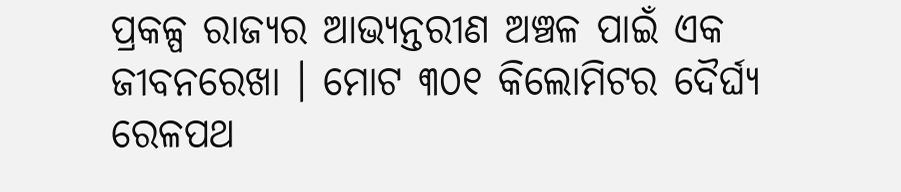ପ୍ରକଳ୍ପ ରାଜ୍ୟର ଆଭ୍ୟନ୍ତରୀଣ ଅଞ୍ଚଳ ପାଇଁ ଏକ ଜୀବନରେଖା । ମୋଟ ୩୦୧ କିଲୋମିଟର ଦୈର୍ଘ୍ୟ ରେଳପଥ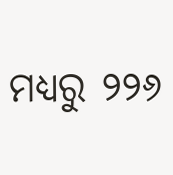ମଧ୍ୟରୁ ୨୨୬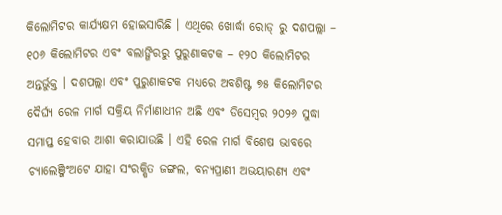କିଲୋମିଟର କାର୍ଯ୍ୟକ୍ଷମ ହୋଇସାରିଛି । ଏଥିରେ ଖୋର୍ଦ୍ଧା ରୋଡ୍ ରୁ ଦଶପଲ୍ଲା – ୧୦୬ କିଲୋମିଟର ଏବଂ ବଲାଙ୍ଗିରରୁ ପୁରୁଣାକଟକ – ୧୨୦ କିଲୋମିଟର ଅନ୍ତର୍ଭୁକ୍ତ । ଦଶପଲ୍ଲା ଏବଂ ପୁରୁଣାକଟକ ମଧ୍ୟରେ ଅବଶିଷ୍ଟ ୭୫ କିଲୋମିଟର ଦୈର୍ଘ୍ୟ ରେଳ ମାର୍ଗ ସକ୍ରିୟ ନିର୍ମାଣାଧୀନ ଅଛି ଏବଂ ଡିସେମ୍ବର ୨୦୨୬ ସୁଦ୍ଧା ସମାପ୍ତ ହେବାର ଆଶା କରାଯାଉଛି । ଏହି ରେଳ ମାର୍ଗ ବିଶେଷ ଭାବରେ ଚ୍ୟାଲେଞ୍ଜିଂଅଟେ ଯାହା ସଂରକ୍ଷିତ ଜଙ୍ଗଲ, ବନ୍ୟପ୍ରାଣୀ ଅଭୟାରଣ୍ୟ ଏବଂ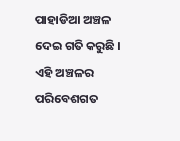ପାହାଡିଆ ଅଞ୍ଚଳ ଦେଇ ଗତି କରୁଛି । ଏହି ଅଞ୍ଚଳର ପରିବେଶଗତ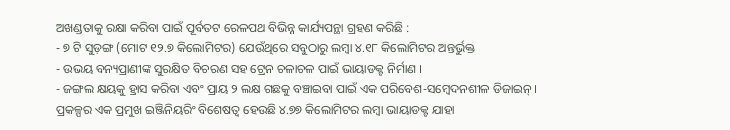ଅଖଣ୍ଡତାକୁ ରକ୍ଷା କରିବା ପାଇଁ ପୂର୍ବତଟ ରେଳପଥ ବିଭିନ୍ନ କାର୍ଯ୍ୟପନ୍ଥା ଗ୍ରହଣ କରିଛି :
- ୭ ଟି ସୁଡ଼ଙ୍ଗ (ମୋଟ ୧୨.୭ କିଲୋମିଟର) ଯେଉଁଥିରେ ସବୁଠାରୁ ଲମ୍ବା ୪.୧୮ କିଲୋମିଟର ଅନ୍ତର୍ଭୁକ୍ତ
- ଉଭୟ ବନ୍ୟପ୍ରାଣୀଙ୍କ ସୁରକ୍ଷିତ ବିଚରଣ ସହ ଟ୍ରେନ ଚଳାଚଳ ପାଇଁ ଭାୟାଡକ୍ଟ ନିର୍ମାଣ ।
- ଜଙ୍ଗଲ କ୍ଷୟକୁ ହ୍ରାସ କରିବା ଏବଂ ପ୍ରାୟ ୨ ଲକ୍ଷ ଗଛକୁ ବଞ୍ଚାଇବା ପାଇଁ ଏକ ପରିବେଶ-ସମ୍ବେଦନଶୀଳ ଡିଜାଇନ୍ ।
ପ୍ରକଳ୍ପର ଏକ ପ୍ରମୁଖ ଇଞ୍ଜିନିୟରିଂ ବିଶେଷତ୍ୱ ହେଉଛି ୪.୭୭ କିଲୋମିଟର ଲମ୍ବା ଭାୟାଡକ୍ଟ ଯାହା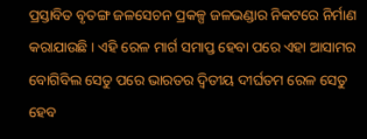ପ୍ରସ୍ତାବିତ ବୃତଙ୍ଗ ଜଳସେଚନ ପ୍ରକଳ୍ପ ଜଳଭଣ୍ଡାର ନିକଟରେ ନିର୍ମାଣ କରାଯାଉଛି । ଏହି ରେଳ ମାର୍ଗ ସମାପ୍ତ ହେବା ପରେ ଏହା ଆସାମର ବୋଗିବିଲ ସେତୁ ପରେ ଭାରତର ଦ୍ୱିତୀୟ ଦୀର୍ଘତମ ରେଳ ସେତୁ ହେବ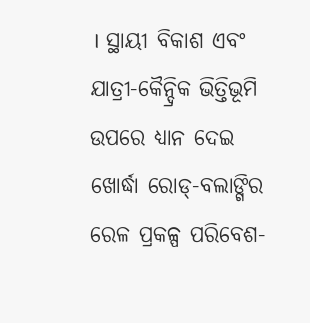। ସ୍ଥାୟୀ ବିକାଶ ଏବଂ ଯାତ୍ରୀ-କୈନ୍ଦ୍ରିକ ଭିତ୍ତିଭୂମି ଉପରେ ଧ୍ୟାନ ଦେଇ ଖୋର୍ଦ୍ଧା ରୋଡ୍-ବଲାଙ୍ଗିର ରେଳ ପ୍ରକଳ୍ପ ପରିବେଶ-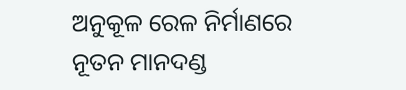ଅନୁକୂଳ ରେଳ ନିର୍ମାଣରେ ନୂତନ ମାନଦଣ୍ଡ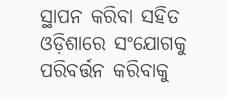ସ୍ଥାପନ କରିବା ସହିତ ଓଡ଼ିଶାରେ ସଂଯୋଗକୁ ପରିବର୍ତ୍ତନ କରିବାକୁ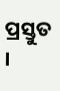ପ୍ରସ୍ତୁତ ।